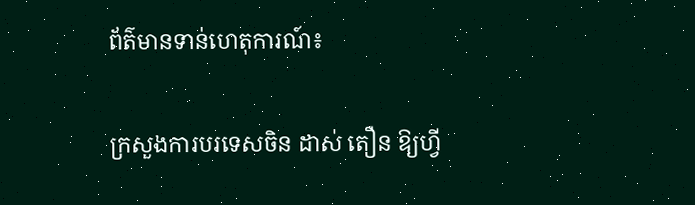ព័ត៌មានទាន់ហេតុការណ៍៖

ក្រសួងការបរទេសចិន ដាស់ តឿន ឱ្យហ្វី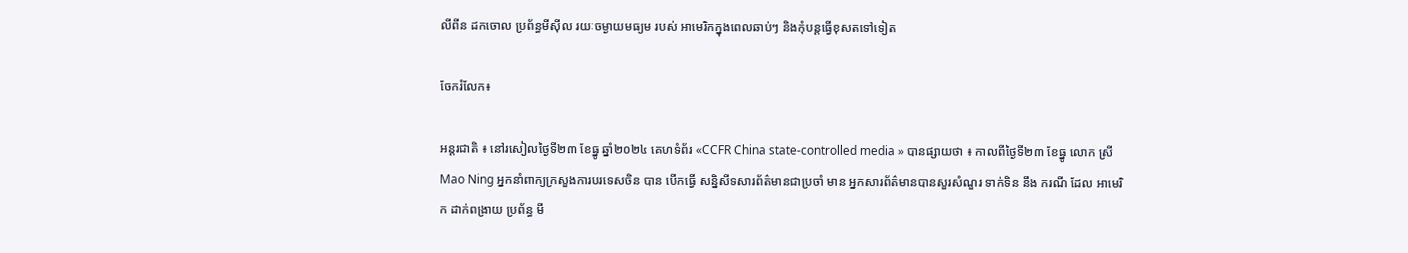លីពីន ដកចោល ប្រព័ន្ធមីស៊ីល រយៈចម្ងាយមធ្យម របស់ អាមេរិកក្នុងពេលឆាប់ៗ និងកុំបន្តធ្វើខុសតទៅទៀត

ចែករំលែក៖

អន្តរជាតិ ៖ នៅរសៀលថ្ងៃទី២៣ ខែធ្នូ ឆ្នាំ២០២៤ គេហទំព័រ «CCFR China state-controlled media » បានផ្សាយថា ៖ កាលពីថ្ងៃទី២៣ ខែធ្នូ លោក ស្រី Mao Ning អ្នកនាំពាក្យក្រសួងការបរទេសចិន បាន បើកធ្វើ សន្និសីទសារព័ត៌មានជាប្រចាំ មាន អ្នកសារព័ត៌មានបានសួរសំណួរ ទាក់ទិន នឹង ករណី ដែល អាមេរិក ដាក់ពង្រាយ ប្រព័ន្ធ មី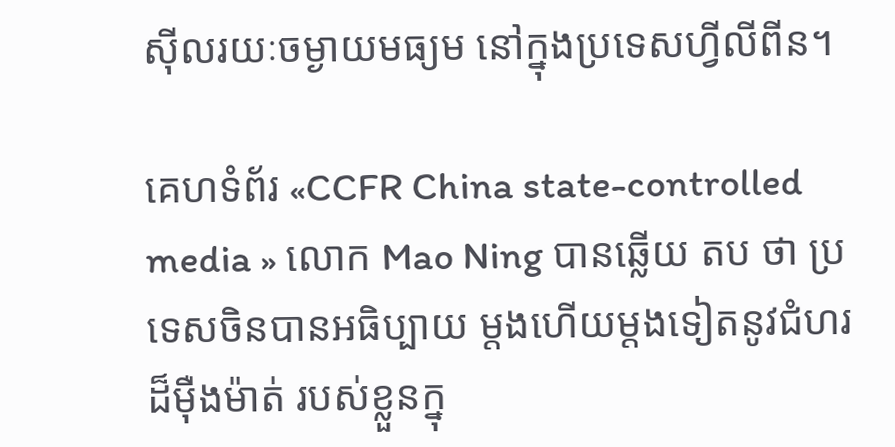ស៊ីលរយៈចម្ងាយមធ្យម នៅក្នុងប្រទេសហ្វីលីពីន។

គេហទំព័រ «CCFR China state-controlled media » លោក Mao Ning បានឆ្លើយ តប ថា ប្រទេសចិនបានអធិប្បាយ ម្តងហើយម្តងទៀតនូវជំហរដ៏ម៉ឺងម៉ាត់ របស់ខ្លួនក្នុ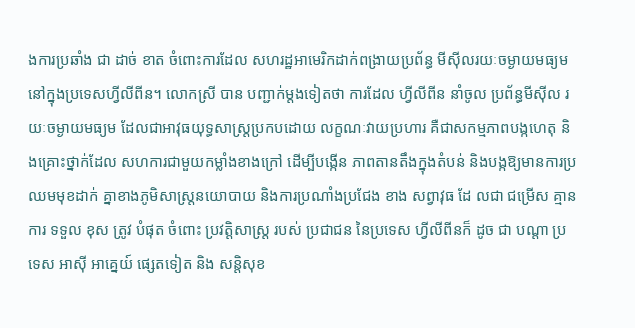ងការប្រឆាំង ជា ដាច់ ខាត ចំពោះការដែល សហរដ្ឋអាមេរិកដាក់ពង្រាយប្រព័ន្ធ មីស៊ីលរយៈចម្ងាយមធ្យមនៅក្នុងប្រទេសហ្វីលីពីន។ លោកស្រី បាន បញ្ជាក់ម្តងទៀតថា ការដែល ហ្វីលីពីន នាំចូល ប្រព័ន្ធមីស៊ីល រយៈចម្ងាយមធ្យម ដែលជាអាវុធយុទ្ធសាស្ត្រប្រកបដោយ លក្ខណៈវាយប្រហារ គឺជាសកម្មភាពបង្កហេតុ និងគ្រោះថ្នាក់ដែល សហការជាមួយកម្លាំងខាងក្រៅ ដើម្បីបង្កើន ភាពតានតឹងក្នុងតំបន់ និងបង្កឱ្យមានការប្រឈមមុខដាក់ គ្នាខាងភូមិសាស្ត្រនយោបាយ និងការប្រណាំងប្រជែង ខាង សព្វាវុធ ដែ លជា ជម្រើស គ្មាន ការ ទទួល ខុស ត្រូវ បំផុត ចំពោះ ប្រវត្តិសាស្ត្រ របស់ ប្រជាជន នៃប្រទេស ហ្វីលីពីនក៏ ដូច ជា បណ្តា ប្រទេស អាស៊ី អាគ្នេយ៍ ផ្សេតទៀត និង សន្តិសុខ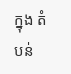ក្នុង តំបន់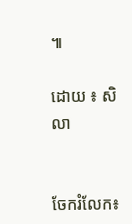៕

ដោយ ៖ សិលា


ចែករំលែក៖